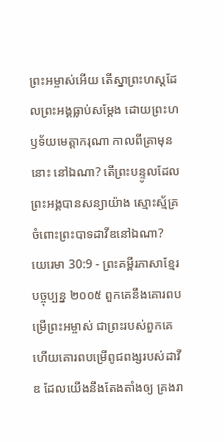ព្រះអម្ចាស់អើយ តើស្នាព្រះហស្ដដែលព្រះអង្គធ្លាប់សម្តែង ដោយព្រះហឫទ័យមេត្តាករុណា កាលពីគ្រាមុននោះ នៅឯណា? តើព្រះបន្ទូលដែលព្រះអង្គបានសន្យាយ៉ាង ស្មោះស្ម័គ្រចំពោះព្រះបាទដាវីឌនៅឯណា?
យេរេមា 30:9 - ព្រះគម្ពីរភាសាខ្មែរបច្ចុប្បន្ន ២០០៥ ពួកគេនឹងគោរពបម្រើព្រះអម្ចាស់ ជាព្រះរបស់ពួកគេ ហើយគោរពបម្រើពូជពង្សរបស់ដាវីឌ ដែលយើងនឹងតែងតាំងឲ្យ គ្រងរា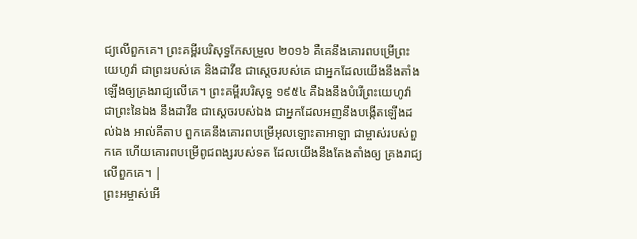ជ្យលើពួកគេ។ ព្រះគម្ពីរបរិសុទ្ធកែសម្រួល ២០១៦ គឺគេនឹងគោរពបម្រើព្រះយេហូវ៉ា ជាព្រះរបស់គេ និងដាវីឌ ជាស្តេចរបស់គេ ជាអ្នកដែលយើងនឹងតាំងឡើងឲ្យគ្រងរាជ្យលើគេ។ ព្រះគម្ពីរបរិសុទ្ធ ១៩៥៤ គឺឯងនឹងបំរើព្រះយេហូវ៉ា ជាព្រះនៃឯង នឹងដាវីឌ ជាស្តេចរបស់ឯង ជាអ្នកដែលអញនឹងបង្កើតឡើងដល់ឯង អាល់គីតាប ពួកគេនឹងគោរពបម្រើអុលឡោះតាអាឡា ជាម្ចាស់របស់ពួកគេ ហើយគោរពបម្រើពូជពង្សរបស់ទត ដែលយើងនឹងតែងតាំងឲ្យ គ្រងរាជ្យលើពួកគេ។ |
ព្រះអម្ចាស់អើ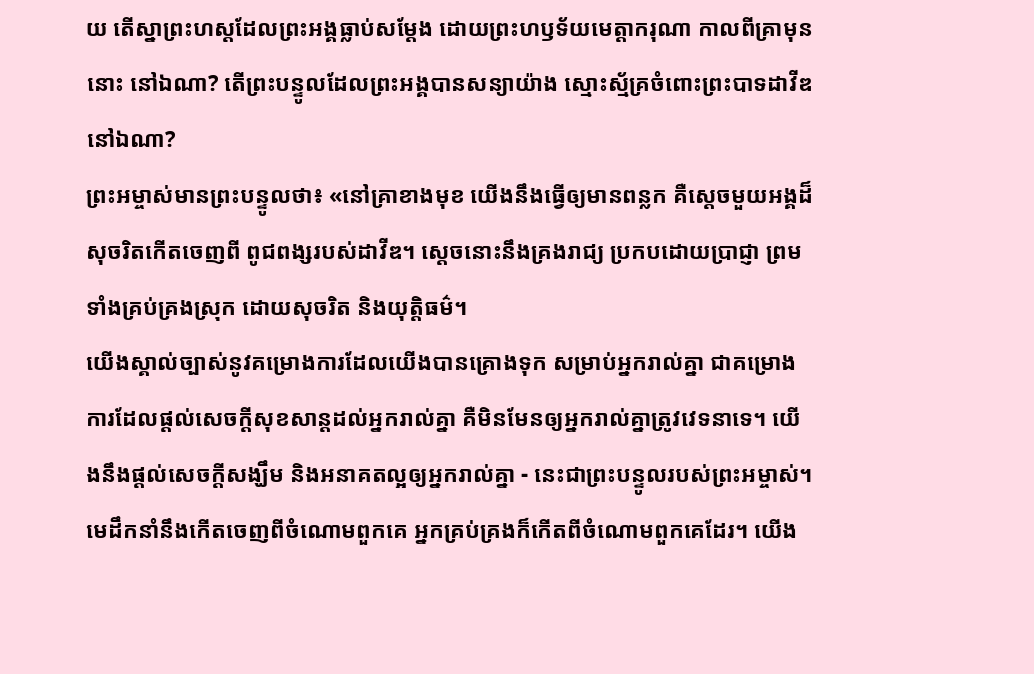យ តើស្នាព្រះហស្ដដែលព្រះអង្គធ្លាប់សម្តែង ដោយព្រះហឫទ័យមេត្តាករុណា កាលពីគ្រាមុននោះ នៅឯណា? តើព្រះបន្ទូលដែលព្រះអង្គបានសន្យាយ៉ាង ស្មោះស្ម័គ្រចំពោះព្រះបាទដាវីឌនៅឯណា?
ព្រះអម្ចាស់មានព្រះបន្ទូលថា៖ «នៅគ្រាខាងមុខ យើងនឹងធ្វើឲ្យមានពន្លក គឺស្ដេចមួយអង្គដ៏សុចរិតកើតចេញពី ពូជពង្សរបស់ដាវីឌ។ ស្ដេចនោះនឹងគ្រងរាជ្យ ប្រកបដោយប្រាជ្ញា ព្រមទាំងគ្រប់គ្រងស្រុក ដោយសុចរិត និងយុត្តិធម៌។
យើងស្គាល់ច្បាស់នូវគម្រោងការដែលយើងបានគ្រោងទុក សម្រាប់អ្នករាល់គ្នា ជាគម្រោងការដែលផ្ដល់សេចក្ដីសុខសាន្តដល់អ្នករាល់គ្នា គឺមិនមែនឲ្យអ្នករាល់គ្នាត្រូវវេទនាទេ។ យើងនឹងផ្ដល់សេចក្ដីសង្ឃឹម និងអនាគតល្អឲ្យអ្នករាល់គ្នា - នេះជាព្រះបន្ទូលរបស់ព្រះអម្ចាស់។
មេដឹកនាំនឹងកើតចេញពីចំណោមពួកគេ អ្នកគ្រប់គ្រងក៏កើតពីចំណោមពួកគេដែរ។ យើង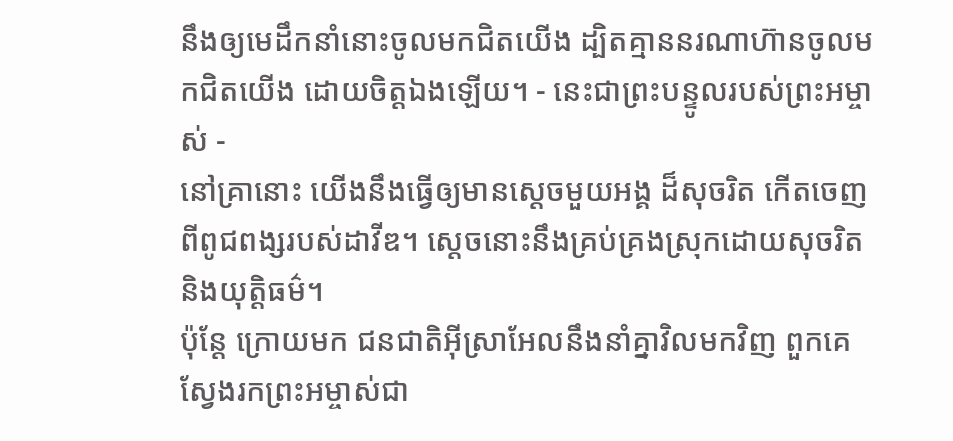នឹងឲ្យមេដឹកនាំនោះចូលមកជិតយើង ដ្បិតគ្មាននរណាហ៊ានចូលមកជិតយើង ដោយចិត្តឯងឡើយ។ - នេះជាព្រះបន្ទូលរបស់ព្រះអម្ចាស់ -
នៅគ្រានោះ យើងនឹងធ្វើឲ្យមានស្ដេចមួយអង្គ ដ៏សុចរិត កើតចេញពីពូជពង្សរបស់ដាវីឌ។ ស្ដេចនោះនឹងគ្រប់គ្រងស្រុកដោយសុចរិត និងយុត្តិធម៌។
ប៉ុន្តែ ក្រោយមក ជនជាតិអ៊ីស្រាអែលនឹងនាំគ្នាវិលមកវិញ ពួកគេស្វែងរកព្រះអម្ចាស់ជា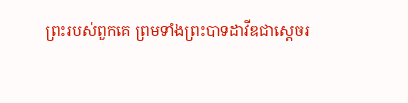ព្រះរបស់ពួកគេ ព្រមទាំងព្រះបាទដាវីឌជាស្ដេចរ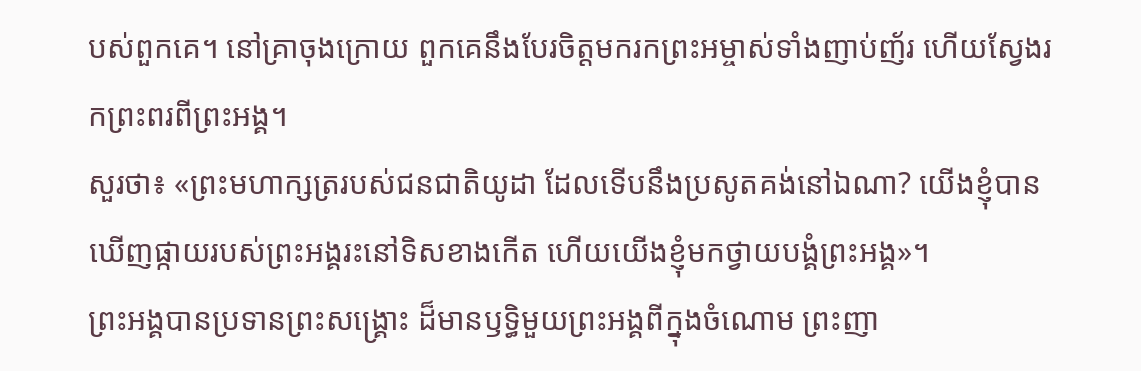បស់ពួកគេ។ នៅគ្រាចុងក្រោយ ពួកគេនឹងបែរចិត្តមករកព្រះអម្ចាស់ទាំងញាប់ញ័រ ហើយស្វែងរកព្រះពរពីព្រះអង្គ។
សួរថា៖ «ព្រះមហាក្សត្ររបស់ជនជាតិយូដា ដែលទើបនឹងប្រសូតគង់នៅឯណា? យើងខ្ញុំបានឃើញផ្កាយរបស់ព្រះអង្គរះនៅទិសខាងកើត ហើយយើងខ្ញុំមកថ្វាយបង្គំព្រះអង្គ»។
ព្រះអង្គបានប្រទានព្រះសង្គ្រោះ ដ៏មានឫទ្ធិមួយព្រះអង្គពីក្នុងចំណោម ព្រះញា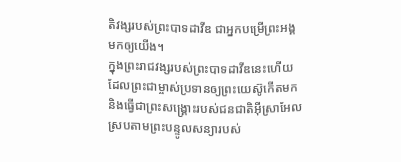តិវង្សរបស់ព្រះបាទដាវីឌ ជាអ្នកបម្រើព្រះអង្គមកឲ្យយើង។
ក្នុងព្រះរាជវង្សរបស់ព្រះបាទដាវីឌនេះហើយ ដែលព្រះជាម្ចាស់ប្រទានឲ្យព្រះយេស៊ូកើតមក និងធ្វើជាព្រះសង្គ្រោះរបស់ជនជាតិអ៊ីស្រាអែល ស្របតាមព្រះបន្ទូលសន្យារបស់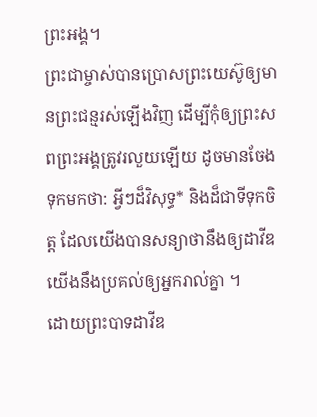ព្រះអង្គ។
ព្រះជាម្ចាស់បានប្រោសព្រះយេស៊ូឲ្យមានព្រះជន្មរស់ឡើងវិញ ដើម្បីកុំឲ្យព្រះសពព្រះអង្គត្រូវរលួយឡើយ ដូចមានចែងទុកមកថា: អ្វីៗដ៏វិសុទ្ធ* និងដ៏ជាទីទុកចិត្ត ដែលយើងបានសន្យាថានឹងឲ្យដាវីឌ យើងនឹងប្រគល់ឲ្យអ្នករាល់គ្នា ។
ដោយព្រះបាទដាវីឌ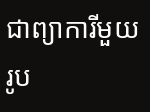ជាព្យាការីមួយរូប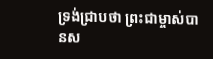ទ្រង់ជ្រាបថា ព្រះជាម្ចាស់បានស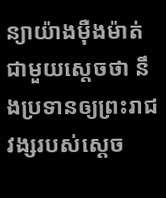ន្យាយ៉ាងម៉ឺងម៉ាត់ជាមួយស្ដេចថា នឹងប្រទានឲ្យព្រះរាជវង្សរបស់ស្ដេច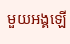មួយអង្គឡើ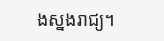ងស្នងរាជ្យ។